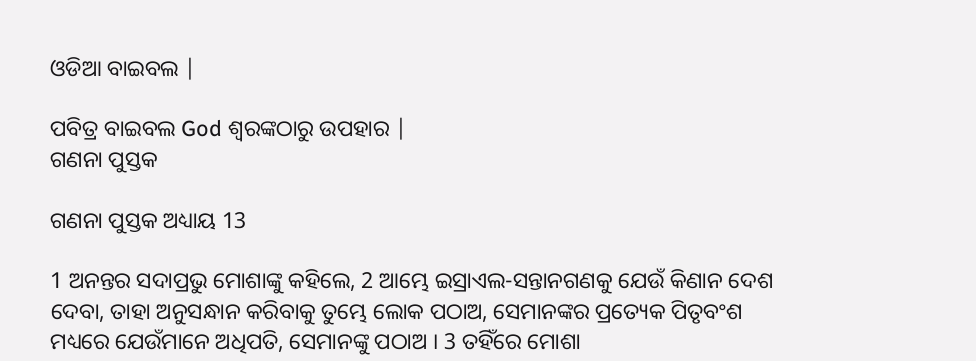ଓଡିଆ ବାଇବଲ |

ପବିତ୍ର ବାଇବଲ God ଶ୍ବରଙ୍କଠାରୁ ଉପହାର |
ଗଣନା ପୁସ୍ତକ

ଗଣନା ପୁସ୍ତକ ଅଧ୍ୟାୟ 13

1 ଅନନ୍ତର ସଦାପ୍ରଭୁ ମୋଶାଙ୍କୁ କହିଲେ, 2 ଆମ୍ଭେ ଇସ୍ରାଏଲ-ସନ୍ତାନଗଣକୁ ଯେଉଁ କିଣାନ ଦେଶ ଦେବା, ତାହା ଅନୁସନ୍ଧାନ କରିବାକୁ ତୁମ୍ଭେ ଲୋକ ପଠାଅ, ସେମାନଙ୍କର ପ୍ରତ୍ୟେକ ପିତୃବଂଶ ମଧ୍ୟରେ ଯେଉଁମାନେ ଅଧିପତି, ସେମାନଙ୍କୁ ପଠାଅ । 3 ତହିଁରେ ମୋଶା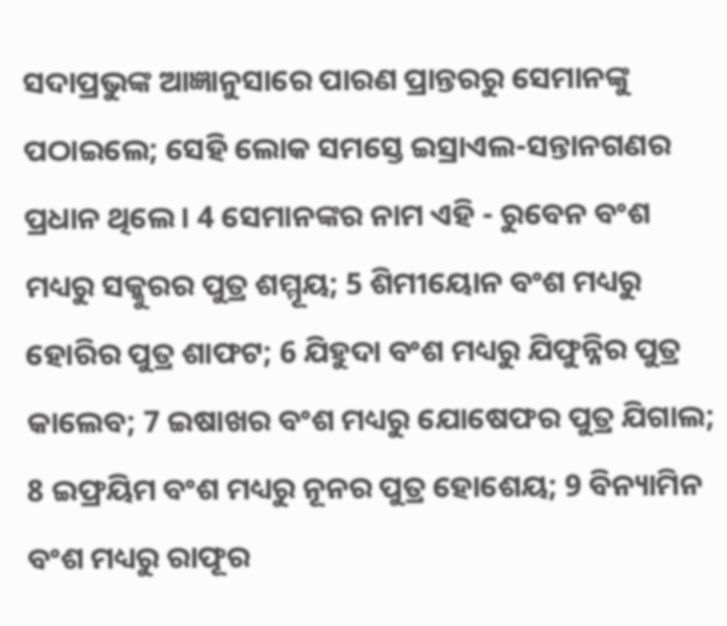ସଦାପ୍ରଭୁଙ୍କ ଆଜ୍ଞାନୁସାରେ ପାରଣ ପ୍ରାନ୍ତରରୁ ସେମାନଙ୍କୁ ପଠାଇଲେ; ସେହି ଲୋକ ସମସ୍ତେ ଇସ୍ରାଏଲ-ସନ୍ତାନଗଣର ପ୍ରଧାନ ଥିଲେ । 4 ସେମାନଙ୍କର ନାମ ଏହି - ରୁବେନ ବଂଶ ମଧ୍ୟରୁ ସକ୍କୁରର ପୁତ୍ର ଶମ୍ମୂୟ; 5 ଶିମୀୟୋନ ବଂଶ ମଧ୍ୟରୁ ହୋରିର ପୁତ୍ର ଶାଫଟ; 6 ଯିହୁଦା ବଂଶ ମଧ୍ୟରୁ ଯିଫୁନ୍ନିର ପୁତ୍ର କାଲେବ; 7 ଇଷାଖର ବଂଶ ମଧ୍ୟରୁ ଯୋଷେଫର ପୁତ୍ର ଯିଗାଲ; 8 ଇଫ୍ରୟିମ ବଂଶ ମଧ୍ୟରୁ ନୂନର ପୁତ୍ର ହୋଶେୟ; 9 ବିନ୍ୟାମିନ ବଂଶ ମଧ୍ୟରୁ ରାଫୂର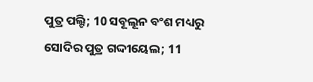ପୁତ୍ର ପଲ୍ଟି; 10 ସବୂଲୂନ ବଂଶ ମଧ୍ୟରୁ ସୋଦିର ପୁତ୍ର ଗଦ୍ଦୀୟେଲ; 11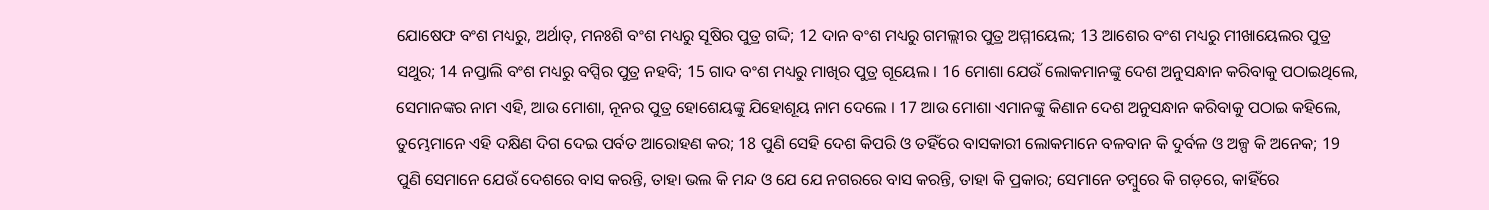ଯୋଷେଫ ବଂଶ ମଧ୍ୟରୁ, ଅର୍ଥାତ୍, ମନଃଶି ବଂଶ ମଧ୍ୟରୁ ସୂଷିର ପୁତ୍ର ଗଦ୍ଦି; 12 ଦାନ ବଂଶ ମଧ୍ୟରୁ ଗମଲ୍ଲୀର ପୁତ୍ର ଅମ୍ମୀୟେଲ; 13 ଆଶେର ବଂଶ ମଧ୍ୟରୁ ମୀଖାୟେଲର ପୁତ୍ର ସଥୁର; 14 ନପ୍ତାଲି ବଂଶ ମଧ୍ୟରୁ ବପ୍ସିର ପୁତ୍ର ନହବି; 15 ଗାଦ ବଂଶ ମଧ୍ୟରୁ ମାଖିର ପୁତ୍ର ଗୂୟେଲ । 16 ମୋଶା ଯେଉଁ ଲୋକମାନଙ୍କୁ ଦେଶ ଅନୁସନ୍ଧାନ କରିବାକୁ ପଠାଇଥିଲେ, ସେମାନଙ୍କର ନାମ ଏହି, ଆଉ ମୋଶା, ନୂନର ପୁତ୍ର ହୋଶେୟଙ୍କୁ ଯିହୋଶୂୟ ନାମ ଦେଲେ । 17 ଆଉ ମୋଶା ଏମାନଙ୍କୁ କିଣାନ ଦେଶ ଅନୁସନ୍ଧାନ କରିବାକୁ ପଠାଇ କହିଲେ, ତୁମ୍ଭେମାନେ ଏହି ଦକ୍ଷିଣ ଦିଗ ଦେଇ ପର୍ବତ ଆରୋହଣ କର; 18 ପୁଣି ସେହି ଦେଶ କିପରି ଓ ତହିଁରେ ବାସକାରୀ ଲୋକମାନେ ବଳବାନ କି ଦୁର୍ବଳ ଓ ଅଳ୍ପ କି ଅନେକ; 19 ପୁଣି ସେମାନେ ଯେଉଁ ଦେଶରେ ବାସ କରନ୍ତି, ତାହା ଭଲ କି ମନ୍ଦ ଓ ଯେ ଯେ ନଗରରେ ବାସ କରନ୍ତି, ତାହା କି ପ୍ରକାର; ସେମାନେ ତମ୍ଵୁରେ କି ଗଡ଼ରେ, କାହିଁରେ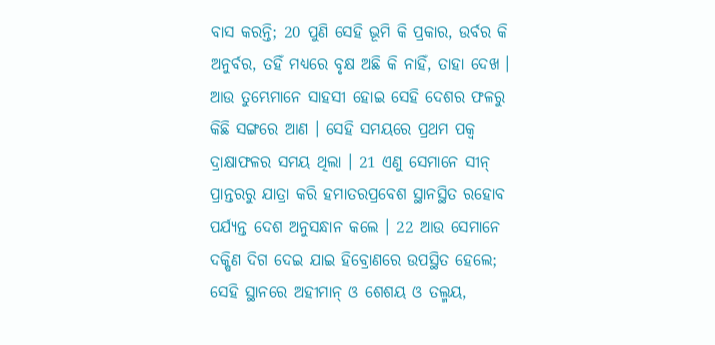ବାସ କରନ୍ତି; 20 ପୁଣି ସେହି ଭୂମି କି ପ୍ରକାର, ଉର୍ବର କି ଅନୁର୍ବର, ତହିଁ ମଧ୍ୟରେ ବୃକ୍ଷ ଅଛି କି ନାହିଁ, ତାହା ଦେଖ । ଆଉ ତୁମ୍ଭେମାନେ ସାହସୀ ହୋଇ ସେହି ଦେଶର ଫଳରୁ କିଛି ସଙ୍ଗରେ ଆଣ । ସେହି ସମୟରେ ପ୍ରଥମ ପକ୍ଵ ଦ୍ରାକ୍ଷାଫଳର ସମୟ ଥିଲା । 21 ଏଣୁ ସେମାନେ ସୀନ୍ ପ୍ରାନ୍ତରରୁ ଯାତ୍ରା କରି ହମାତରପ୍ରବେଶ ସ୍ଥାନସ୍ଥିତ ରହୋବ ପର୍ଯ୍ୟନ୍ତ ଦେଶ ଅନୁସନ୍ଧାନ କଲେ । 22 ଆଉ ସେମାନେ ଦକ୍ଷିଣ ଦିଗ ଦେଇ ଯାଇ ହିବ୍ରୋଣରେ ଉପସ୍ଥିତ ହେଲେ; ସେହି ସ୍ଥାନରେ ଅହୀମାନ୍ ଓ ଶେଶୟ ଓ ତଲ୍ମୟ,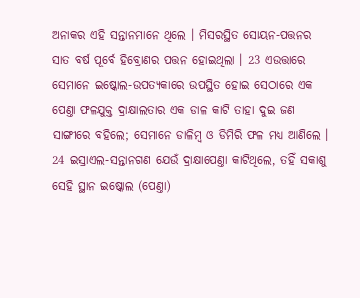ଅନାକର ଏହି ସନ୍ତାନମାନେ ଥିଲେ । ମିସରସ୍ଥିତ ସୋୟନ-ପତ୍ତନର ସାତ ବର୍ଷ ପୂର୍ବେ ହିବ୍ରୋଣର ପତ୍ତନ ହୋଇଥିଲା । 23 ଏଉତ୍ତାରେ ସେମାନେ ଇଷ୍କୋଲ-ଉପତ୍ୟକାରେ ଉପସ୍ଥିତ ହୋଇ ସେଠାରେ ଏକ ପେଣ୍ତା ଫଳଯୁକ୍ତ ଦ୍ରାକ୍ଷାଲତାର ଏକ ଡାଳ କାଟି ତାହା ଦୁଇ ଜଣ ସାଙ୍ଗୀରେ ବହିଲେ; ସେମାନେ ଡାଳିମ୍ଵ ଓ ଡିମିରି ଫଳ ମଧ୍ୟ ଆଣିଲେ । 24 ଇସ୍ରାଏଲ-ସନ୍ତାନଗଣ ଯେଉଁ ଦ୍ରାକ୍ଷାପେଣ୍ତା କାଟିଥିଲେ, ତହିଁ ସକାଶୁ ସେହି ସ୍ଥାନ ଇଷ୍କୋଲ (ପେଣ୍ତା)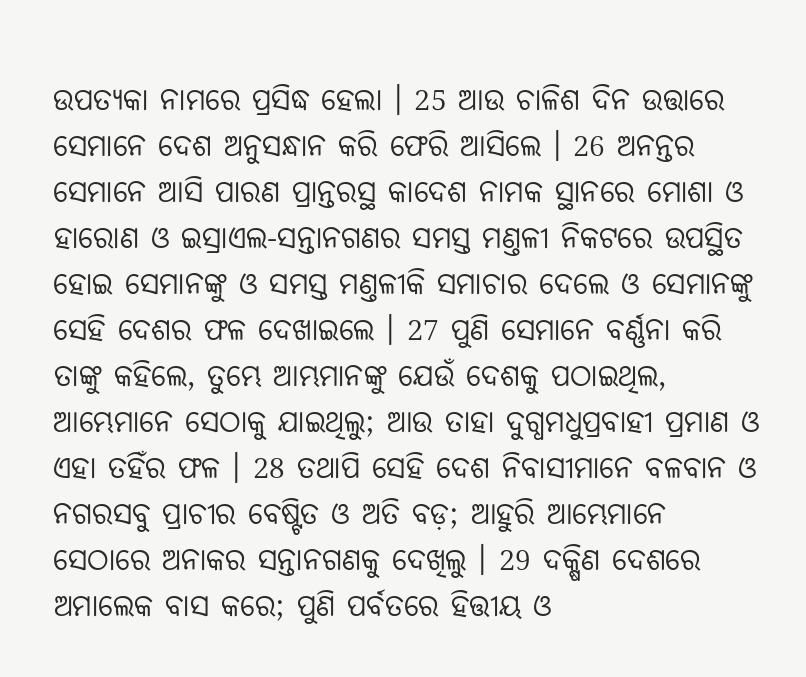ଉପତ୍ୟକା ନାମରେ ପ୍ରସିଦ୍ଧ ହେଲା । 25 ଆଉ ଚାଳିଶ ଦିନ ଉତ୍ତାରେ ସେମାନେ ଦେଶ ଅନୁସନ୍ଧାନ କରି ଫେରି ଆସିଲେ । 26 ଅନନ୍ତର ସେମାନେ ଆସି ପାରଣ ପ୍ରାନ୍ତରସ୍ଥ କାଦେଶ ନାମକ ସ୍ଥାନରେ ମୋଶା ଓ ହାରୋଣ ଓ ଇସ୍ରାଏଲ-ସନ୍ତାନଗଣର ସମସ୍ତ ମଣ୍ତଳୀ ନିକଟରେ ଉପସ୍ଥିତ ହୋଇ ସେମାନଙ୍କୁ ଓ ସମସ୍ତ ମଣ୍ତଳୀକି ସମାଚାର ଦେଲେ ଓ ସେମାନଙ୍କୁ ସେହି ଦେଶର ଫଳ ଦେଖାଇଲେ । 27 ପୁଣି ସେମାନେ ବର୍ଣ୍ଣନା କରି ତାଙ୍କୁ କହିଲେ, ତୁମ୍ଭେ ଆମ୍ଭମାନଙ୍କୁ ଯେଉଁ ଦେଶକୁ ପଠାଇଥିଲ, ଆମ୍ଭେମାନେ ସେଠାକୁ ଯାଇଥିଲୁ; ଆଉ ତାହା ଦୁଗ୍ଧମଧୁପ୍ରବାହୀ ପ୍ରମାଣ ଓ ଏହା ତହିଁର ଫଳ । 28 ତଥାପି ସେହି ଦେଶ ନିବାସୀମାନେ ବଳବାନ ଓ ନଗରସବୁ ପ୍ରାଚୀର ବେଷ୍ଟିତ ଓ ଅତି ବଡ଼; ଆହୁରି ଆମ୍ଭେମାନେ ସେଠାରେ ଅନାକର ସନ୍ତାନଗଣକୁ ଦେଖିଲୁ । 29 ଦକ୍ଷିଣ ଦେଶରେ ଅମାଲେକ ବାସ କରେ; ପୁଣି ପର୍ବତରେ ହିତ୍ତୀୟ ଓ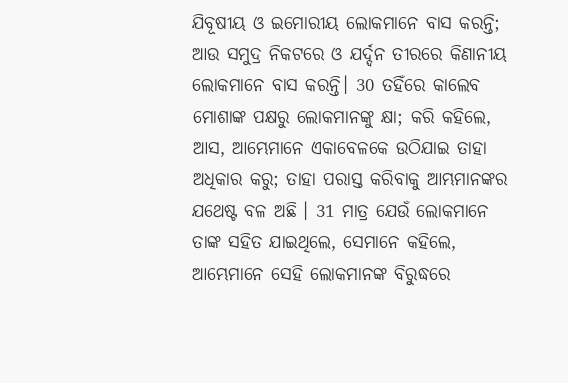ଯିବୂଷୀୟ ଓ ଇମୋରୀୟ ଲୋକମାନେ ବାସ କରନ୍ତି; ଆଉ ସମୁଦ୍ର ନିକଟରେ ଓ ଯର୍ଦ୍ଦନ ତୀରରେ କିଣାନୀୟ ଲୋକମାନେ ବାସ କରନ୍ତି। 30 ତହିଁରେ କାଲେବ ମୋଶାଙ୍କ ପକ୍ଷରୁ ଲୋକମାନଙ୍କୁ କ୍ଷା; କରି କହିଲେ, ଆସ, ଆମ୍ଭେମାନେ ଏକାବେଳକେ ଉଠିଯାଇ ତାହା ଅଧିକାର କରୁ; ତାହା ପରାସ୍ତ କରିବାକୁ ଆମ୍ଭମାନଙ୍କର ଯଥେଷ୍ଟ ବଳ ଅଛି । 31 ମାତ୍ର ଯେଉଁ ଲୋକମାନେ ତାଙ୍କ ସହିତ ଯାଇଥିଲେ, ସେମାନେ କହିଲେ, ଆମ୍ଭେମାନେ ସେହି ଲୋକମାନଙ୍କ ବିରୁଦ୍ଧରେ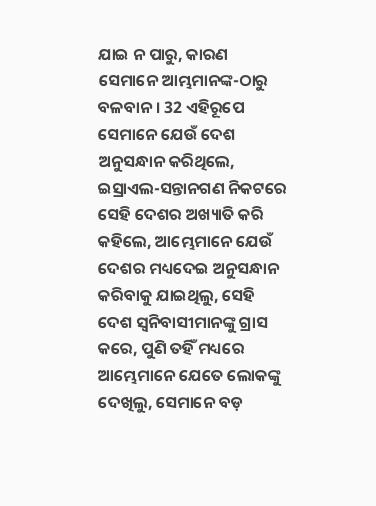ଯାଇ ନ ପାରୁ, କାରଣ ସେମାନେ ଆମ୍ଭମାନଙ୍କ-ଠାରୁ ବଳବାନ । 32 ଏହିରୂପେ ସେମାନେ ଯେଉଁ ଦେଶ ଅନୁସନ୍ଧାନ କରିଥିଲେ, ଇସ୍ରାଏଲ-ସନ୍ତାନଗଣ ନିକଟରେ ସେହି ଦେଶର ଅଖ୍ୟାତି କରି କହିଲେ, ଆମ୍ଭେମାନେ ଯେଉଁ ଦେଶର ମଧ୍ୟଦେଇ ଅନୁସନ୍ଧାନ କରିବାକୁ ଯାଇଥିଲୁ, ସେହି ଦେଶ ସ୍ଵନିବାସୀମାନଙ୍କୁ ଗ୍ରାସ କରେ, ପୁଣି ତହିଁ ମଧ୍ୟରେ ଆମ୍ଭେମାନେ ଯେତେ ଲୋକଙ୍କୁ ଦେଖିଲୁ, ସେମାନେ ବଡ଼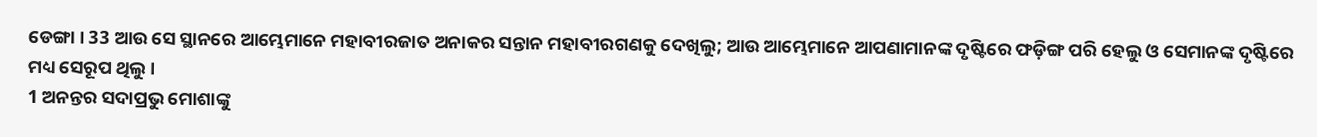ଡେଙ୍ଗା । 33 ଆଉ ସେ ସ୍ଥାନରେ ଆମ୍ଭେମାନେ ମହାବୀରଜାତ ଅନାକର ସନ୍ତାନ ମହାବୀରଗଣକୁ ଦେଖିଲୁ; ଆଉ ଆମ୍ଭେମାନେ ଆପଣାମାନଙ୍କ ଦୃଷ୍ଟିରେ ଫଡ଼ିଙ୍ଗ ପରି ହେଲୁ ଓ ସେମାନଙ୍କ ଦୃଷ୍ଟିରେ ମଧ୍ୟ ସେରୂପ ଥିଲୁ ।
1 ଅନନ୍ତର ସଦାପ୍ରଭୁ ମୋଶାଙ୍କୁ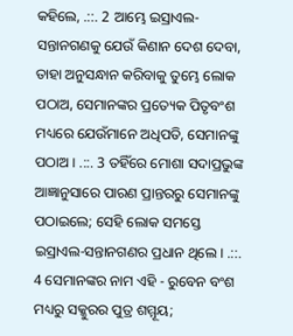କହିଲେ, .::. 2 ଆମ୍ଭେ ଇସ୍ରାଏଲ-ସନ୍ତାନଗଣକୁ ଯେଉଁ କିଣାନ ଦେଶ ଦେବା, ତାହା ଅନୁସନ୍ଧାନ କରିବାକୁ ତୁମ୍ଭେ ଲୋକ ପଠାଅ, ସେମାନଙ୍କର ପ୍ରତ୍ୟେକ ପିତୃବଂଶ ମଧ୍ୟରେ ଯେଉଁମାନେ ଅଧିପତି, ସେମାନଙ୍କୁ ପଠାଅ । .::. 3 ତହିଁରେ ମୋଶା ସଦାପ୍ରଭୁଙ୍କ ଆଜ୍ଞାନୁସାରେ ପାରଣ ପ୍ରାନ୍ତରରୁ ସେମାନଙ୍କୁ ପଠାଇଲେ; ସେହି ଲୋକ ସମସ୍ତେ ଇସ୍ରାଏଲ-ସନ୍ତାନଗଣର ପ୍ରଧାନ ଥିଲେ । .::. 4 ସେମାନଙ୍କର ନାମ ଏହି - ରୁବେନ ବଂଶ ମଧ୍ୟରୁ ସକ୍କୁରର ପୁତ୍ର ଶମ୍ମୂୟ;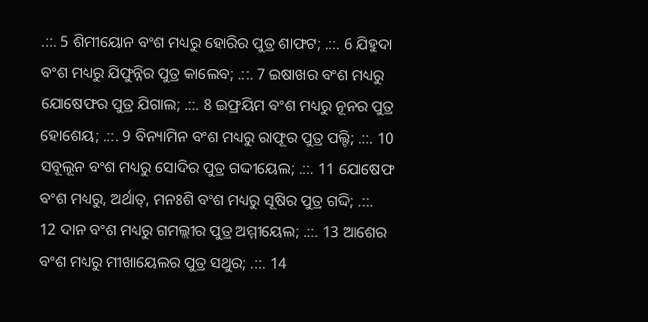.::. 5 ଶିମୀୟୋନ ବଂଶ ମଧ୍ୟରୁ ହୋରିର ପୁତ୍ର ଶାଫଟ; .::. 6 ଯିହୁଦା ବଂଶ ମଧ୍ୟରୁ ଯିଫୁନ୍ନିର ପୁତ୍ର କାଲେବ; .::. 7 ଇଷାଖର ବଂଶ ମଧ୍ୟରୁ ଯୋଷେଫର ପୁତ୍ର ଯିଗାଲ; .::. 8 ଇଫ୍ରୟିମ ବଂଶ ମଧ୍ୟରୁ ନୂନର ପୁତ୍ର ହୋଶେୟ; .::. 9 ବିନ୍ୟାମିନ ବଂଶ ମଧ୍ୟରୁ ରାଫୂର ପୁତ୍ର ପଲ୍ଟି; .::. 10 ସବୂଲୂନ ବଂଶ ମଧ୍ୟରୁ ସୋଦିର ପୁତ୍ର ଗଦ୍ଦୀୟେଲ; .::. 11 ଯୋଷେଫ ବଂଶ ମଧ୍ୟରୁ, ଅର୍ଥାତ୍, ମନଃଶି ବଂଶ ମଧ୍ୟରୁ ସୂଷିର ପୁତ୍ର ଗଦ୍ଦି; .::. 12 ଦାନ ବଂଶ ମଧ୍ୟରୁ ଗମଲ୍ଲୀର ପୁତ୍ର ଅମ୍ମୀୟେଲ; .::. 13 ଆଶେର ବଂଶ ମଧ୍ୟରୁ ମୀଖାୟେଲର ପୁତ୍ର ସଥୁର; .::. 14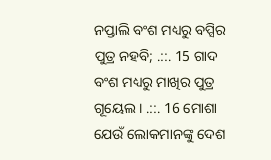ନପ୍ତାଲି ବଂଶ ମଧ୍ୟରୁ ବପ୍ସିର ପୁତ୍ର ନହବି; .::. 15 ଗାଦ ବଂଶ ମଧ୍ୟରୁ ମାଖିର ପୁତ୍ର ଗୂୟେଲ । .::. 16 ମୋଶା ଯେଉଁ ଲୋକମାନଙ୍କୁ ଦେଶ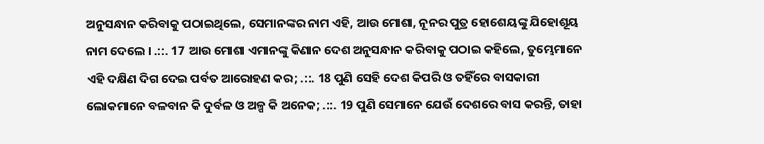ଅନୁସନ୍ଧାନ କରିବାକୁ ପଠାଇଥିଲେ, ସେମାନଙ୍କର ନାମ ଏହି, ଆଉ ମୋଶା, ନୂନର ପୁତ୍ର ହୋଶେୟଙ୍କୁ ଯିହୋଶୂୟ ନାମ ଦେଲେ । .::. 17 ଆଉ ମୋଶା ଏମାନଙ୍କୁ କିଣାନ ଦେଶ ଅନୁସନ୍ଧାନ କରିବାକୁ ପଠାଇ କହିଲେ, ତୁମ୍ଭେମାନେ ଏହି ଦକ୍ଷିଣ ଦିଗ ଦେଇ ପର୍ବତ ଆରୋହଣ କର; .::. 18 ପୁଣି ସେହି ଦେଶ କିପରି ଓ ତହିଁରେ ବାସକାରୀ ଲୋକମାନେ ବଳବାନ କି ଦୁର୍ବଳ ଓ ଅଳ୍ପ କି ଅନେକ; .::. 19 ପୁଣି ସେମାନେ ଯେଉଁ ଦେଶରେ ବାସ କରନ୍ତି, ତାହା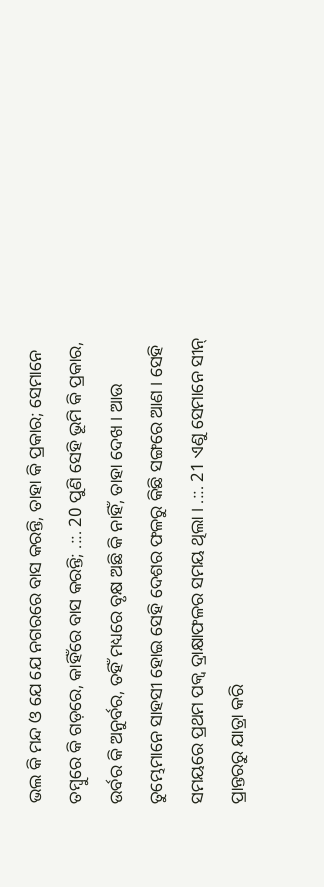ଭଲ କି ମନ୍ଦ ଓ ଯେ ଯେ ନଗରରେ ବାସ କରନ୍ତି, ତାହା କି ପ୍ରକାର; ସେମାନେ ତମ୍ଵୁରେ କି ଗଡ଼ରେ, କାହିଁରେ ବାସ କରନ୍ତି; .::. 20 ପୁଣି ସେହି ଭୂମି କି ପ୍ରକାର, ଉର୍ବର କି ଅନୁର୍ବର, ତହିଁ ମଧ୍ୟରେ ବୃକ୍ଷ ଅଛି କି ନାହିଁ, ତାହା ଦେଖ । ଆଉ ତୁମ୍ଭେମାନେ ସାହସୀ ହୋଇ ସେହି ଦେଶର ଫଳରୁ କିଛି ସଙ୍ଗରେ ଆଣ । ସେହି ସମୟରେ ପ୍ରଥମ ପକ୍ଵ ଦ୍ରାକ୍ଷାଫଳର ସମୟ ଥିଲା । .::. 21 ଏଣୁ ସେମାନେ ସୀନ୍ ପ୍ରାନ୍ତରରୁ ଯାତ୍ରା କରି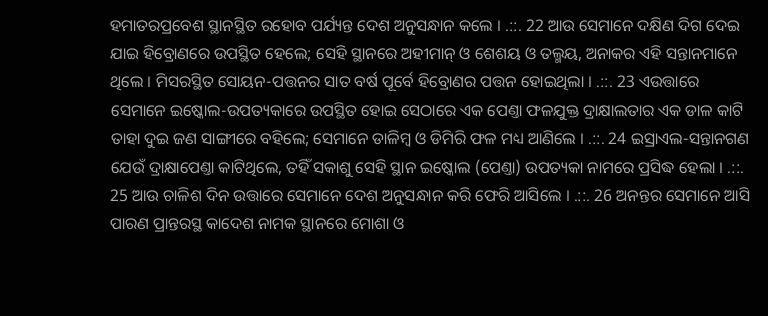ହମାତରପ୍ରବେଶ ସ୍ଥାନସ୍ଥିତ ରହୋବ ପର୍ଯ୍ୟନ୍ତ ଦେଶ ଅନୁସନ୍ଧାନ କଲେ । .::. 22 ଆଉ ସେମାନେ ଦକ୍ଷିଣ ଦିଗ ଦେଇ ଯାଇ ହିବ୍ରୋଣରେ ଉପସ୍ଥିତ ହେଲେ; ସେହି ସ୍ଥାନରେ ଅହୀମାନ୍ ଓ ଶେଶୟ ଓ ତଲ୍ମୟ, ଅନାକର ଏହି ସନ୍ତାନମାନେ ଥିଲେ । ମିସରସ୍ଥିତ ସୋୟନ-ପତ୍ତନର ସାତ ବର୍ଷ ପୂର୍ବେ ହିବ୍ରୋଣର ପତ୍ତନ ହୋଇଥିଲା । .::. 23 ଏଉତ୍ତାରେ ସେମାନେ ଇଷ୍କୋଲ-ଉପତ୍ୟକାରେ ଉପସ୍ଥିତ ହୋଇ ସେଠାରେ ଏକ ପେଣ୍ତା ଫଳଯୁକ୍ତ ଦ୍ରାକ୍ଷାଲତାର ଏକ ଡାଳ କାଟି ତାହା ଦୁଇ ଜଣ ସାଙ୍ଗୀରେ ବହିଲେ; ସେମାନେ ଡାଳିମ୍ଵ ଓ ଡିମିରି ଫଳ ମଧ୍ୟ ଆଣିଲେ । .::. 24 ଇସ୍ରାଏଲ-ସନ୍ତାନଗଣ ଯେଉଁ ଦ୍ରାକ୍ଷାପେଣ୍ତା କାଟିଥିଲେ, ତହିଁ ସକାଶୁ ସେହି ସ୍ଥାନ ଇଷ୍କୋଲ (ପେଣ୍ତା) ଉପତ୍ୟକା ନାମରେ ପ୍ରସିଦ୍ଧ ହେଲା । .::. 25 ଆଉ ଚାଳିଶ ଦିନ ଉତ୍ତାରେ ସେମାନେ ଦେଶ ଅନୁସନ୍ଧାନ କରି ଫେରି ଆସିଲେ । .::. 26 ଅନନ୍ତର ସେମାନେ ଆସି ପାରଣ ପ୍ରାନ୍ତରସ୍ଥ କାଦେଶ ନାମକ ସ୍ଥାନରେ ମୋଶା ଓ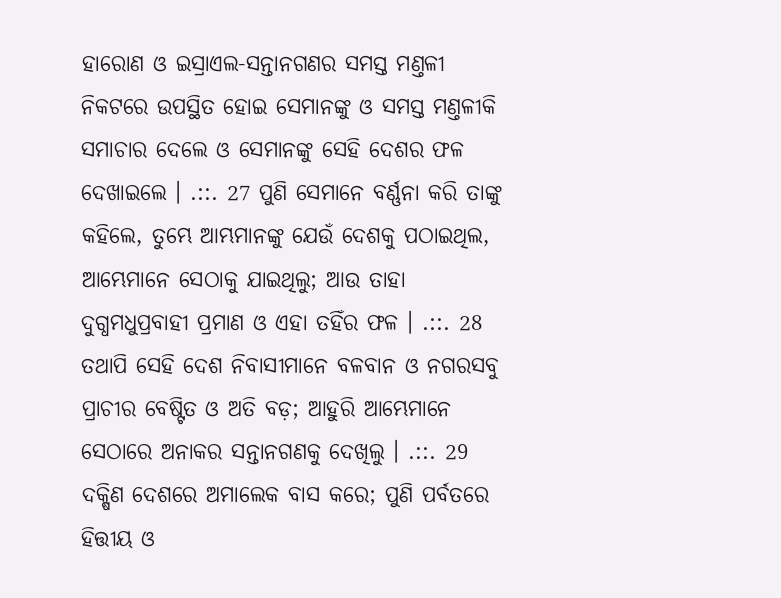ହାରୋଣ ଓ ଇସ୍ରାଏଲ-ସନ୍ତାନଗଣର ସମସ୍ତ ମଣ୍ତଳୀ ନିକଟରେ ଉପସ୍ଥିତ ହୋଇ ସେମାନଙ୍କୁ ଓ ସମସ୍ତ ମଣ୍ତଳୀକି ସମାଚାର ଦେଲେ ଓ ସେମାନଙ୍କୁ ସେହି ଦେଶର ଫଳ ଦେଖାଇଲେ । .::. 27 ପୁଣି ସେମାନେ ବର୍ଣ୍ଣନା କରି ତାଙ୍କୁ କହିଲେ, ତୁମ୍ଭେ ଆମ୍ଭମାନଙ୍କୁ ଯେଉଁ ଦେଶକୁ ପଠାଇଥିଲ, ଆମ୍ଭେମାନେ ସେଠାକୁ ଯାଇଥିଲୁ; ଆଉ ତାହା ଦୁଗ୍ଧମଧୁପ୍ରବାହୀ ପ୍ରମାଣ ଓ ଏହା ତହିଁର ଫଳ । .::. 28 ତଥାପି ସେହି ଦେଶ ନିବାସୀମାନେ ବଳବାନ ଓ ନଗରସବୁ ପ୍ରାଚୀର ବେଷ୍ଟିତ ଓ ଅତି ବଡ଼; ଆହୁରି ଆମ୍ଭେମାନେ ସେଠାରେ ଅନାକର ସନ୍ତାନଗଣକୁ ଦେଖିଲୁ । .::. 29 ଦକ୍ଷିଣ ଦେଶରେ ଅମାଲେକ ବାସ କରେ; ପୁଣି ପର୍ବତରେ ହିତ୍ତୀୟ ଓ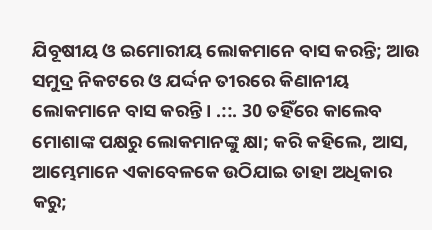ଯିବୂଷୀୟ ଓ ଇମୋରୀୟ ଲୋକମାନେ ବାସ କରନ୍ତି; ଆଉ ସମୁଦ୍ର ନିକଟରେ ଓ ଯର୍ଦ୍ଦନ ତୀରରେ କିଣାନୀୟ ଲୋକମାନେ ବାସ କରନ୍ତି। .::. 30 ତହିଁରେ କାଲେବ ମୋଶାଙ୍କ ପକ୍ଷରୁ ଲୋକମାନଙ୍କୁ କ୍ଷା; କରି କହିଲେ, ଆସ, ଆମ୍ଭେମାନେ ଏକାବେଳକେ ଉଠିଯାଇ ତାହା ଅଧିକାର କରୁ;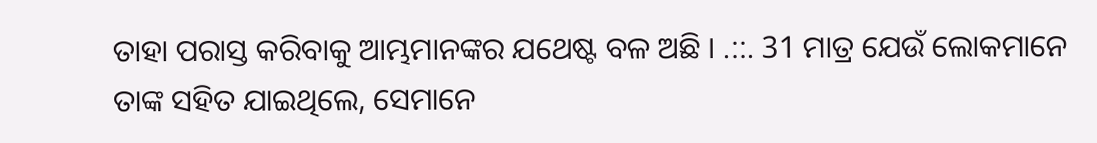ତାହା ପରାସ୍ତ କରିବାକୁ ଆମ୍ଭମାନଙ୍କର ଯଥେଷ୍ଟ ବଳ ଅଛି । .::. 31 ମାତ୍ର ଯେଉଁ ଲୋକମାନେ ତାଙ୍କ ସହିତ ଯାଇଥିଲେ, ସେମାନେ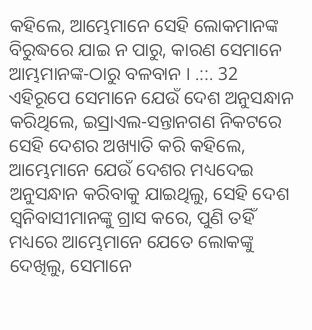କହିଲେ, ଆମ୍ଭେମାନେ ସେହି ଲୋକମାନଙ୍କ ବିରୁଦ୍ଧରେ ଯାଇ ନ ପାରୁ, କାରଣ ସେମାନେ ଆମ୍ଭମାନଙ୍କ-ଠାରୁ ବଳବାନ । .::. 32 ଏହିରୂପେ ସେମାନେ ଯେଉଁ ଦେଶ ଅନୁସନ୍ଧାନ କରିଥିଲେ, ଇସ୍ରାଏଲ-ସନ୍ତାନଗଣ ନିକଟରେ ସେହି ଦେଶର ଅଖ୍ୟାତି କରି କହିଲେ, ଆମ୍ଭେମାନେ ଯେଉଁ ଦେଶର ମଧ୍ୟଦେଇ ଅନୁସନ୍ଧାନ କରିବାକୁ ଯାଇଥିଲୁ, ସେହି ଦେଶ ସ୍ଵନିବାସୀମାନଙ୍କୁ ଗ୍ରାସ କରେ, ପୁଣି ତହିଁ ମଧ୍ୟରେ ଆମ୍ଭେମାନେ ଯେତେ ଲୋକଙ୍କୁ ଦେଖିଲୁ, ସେମାନେ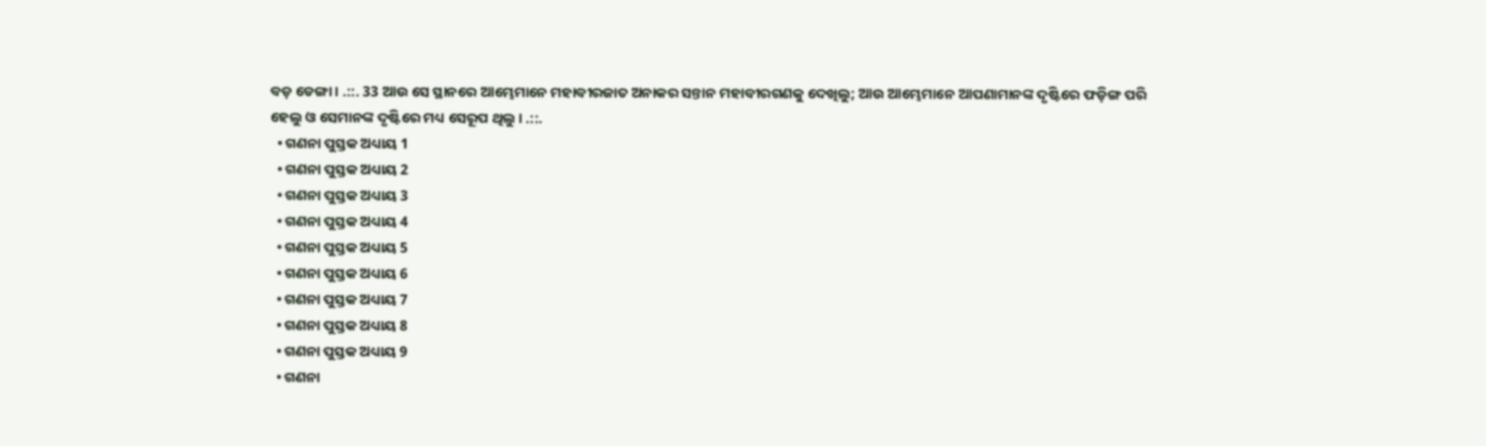ବଡ଼ ଡେଙ୍ଗା । .::. 33 ଆଉ ସେ ସ୍ଥାନରେ ଆମ୍ଭେମାନେ ମହାବୀରଜାତ ଅନାକର ସନ୍ତାନ ମହାବୀରଗଣକୁ ଦେଖିଲୁ; ଆଉ ଆମ୍ଭେମାନେ ଆପଣାମାନଙ୍କ ଦୃଷ୍ଟିରେ ଫଡ଼ିଙ୍ଗ ପରି ହେଲୁ ଓ ସେମାନଙ୍କ ଦୃଷ୍ଟିରେ ମଧ୍ୟ ସେରୂପ ଥିଲୁ । .::.
  • ଗଣନା ପୁସ୍ତକ ଅଧ୍ୟାୟ 1
  • ଗଣନା ପୁସ୍ତକ ଅଧ୍ୟାୟ 2
  • ଗଣନା ପୁସ୍ତକ ଅଧ୍ୟାୟ 3
  • ଗଣନା ପୁସ୍ତକ ଅଧ୍ୟାୟ 4
  • ଗଣନା ପୁସ୍ତକ ଅଧ୍ୟାୟ 5
  • ଗଣନା ପୁସ୍ତକ ଅଧ୍ୟାୟ 6
  • ଗଣନା ପୁସ୍ତକ ଅଧ୍ୟାୟ 7
  • ଗଣନା ପୁସ୍ତକ ଅଧ୍ୟାୟ 8
  • ଗଣନା ପୁସ୍ତକ ଅଧ୍ୟାୟ 9
  • ଗଣନା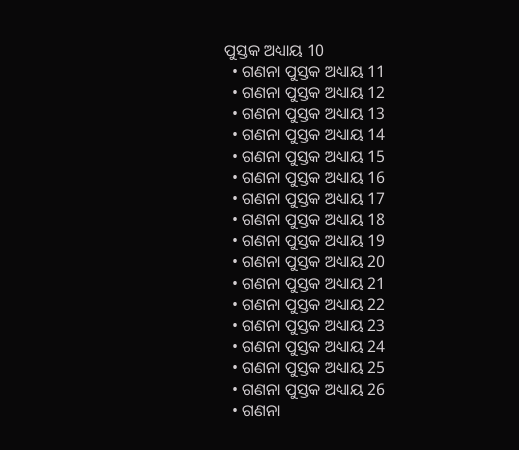ପୁସ୍ତକ ଅଧ୍ୟାୟ 10
  • ଗଣନା ପୁସ୍ତକ ଅଧ୍ୟାୟ 11
  • ଗଣନା ପୁସ୍ତକ ଅଧ୍ୟାୟ 12
  • ଗଣନା ପୁସ୍ତକ ଅଧ୍ୟାୟ 13
  • ଗଣନା ପୁସ୍ତକ ଅଧ୍ୟାୟ 14
  • ଗଣନା ପୁସ୍ତକ ଅଧ୍ୟାୟ 15
  • ଗଣନା ପୁସ୍ତକ ଅଧ୍ୟାୟ 16
  • ଗଣନା ପୁସ୍ତକ ଅଧ୍ୟାୟ 17
  • ଗଣନା ପୁସ୍ତକ ଅଧ୍ୟାୟ 18
  • ଗଣନା ପୁସ୍ତକ ଅଧ୍ୟାୟ 19
  • ଗଣନା ପୁସ୍ତକ ଅଧ୍ୟାୟ 20
  • ଗଣନା ପୁସ୍ତକ ଅଧ୍ୟାୟ 21
  • ଗଣନା ପୁସ୍ତକ ଅଧ୍ୟାୟ 22
  • ଗଣନା ପୁସ୍ତକ ଅଧ୍ୟାୟ 23
  • ଗଣନା ପୁସ୍ତକ ଅଧ୍ୟାୟ 24
  • ଗଣନା ପୁସ୍ତକ ଅଧ୍ୟାୟ 25
  • ଗଣନା ପୁସ୍ତକ ଅଧ୍ୟାୟ 26
  • ଗଣନା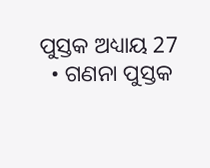ପୁସ୍ତକ ଅଧ୍ୟାୟ 27
  • ଗଣନା ପୁସ୍ତକ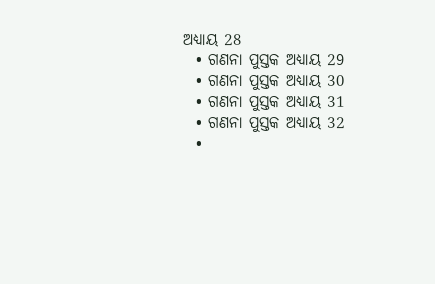ଅଧ୍ୟାୟ 28
  • ଗଣନା ପୁସ୍ତକ ଅଧ୍ୟାୟ 29
  • ଗଣନା ପୁସ୍ତକ ଅଧ୍ୟାୟ 30
  • ଗଣନା ପୁସ୍ତକ ଅଧ୍ୟାୟ 31
  • ଗଣନା ପୁସ୍ତକ ଅଧ୍ୟାୟ 32
  •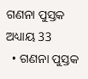ଗଣନା ପୁସ୍ତକ ଅଧ୍ୟାୟ 33
  • ଗଣନା ପୁସ୍ତକ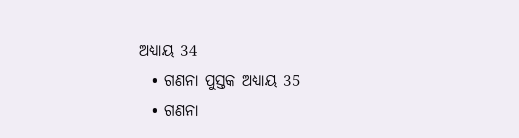ଅଧ୍ୟାୟ 34
  • ଗଣନା ପୁସ୍ତକ ଅଧ୍ୟାୟ 35
  • ଗଣନା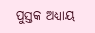ପୁସ୍ତକ ଅଧ୍ୟାୟ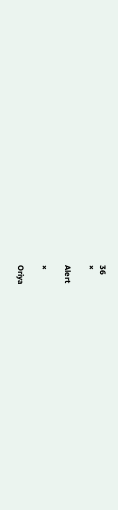36
×

Alert

×

Oriya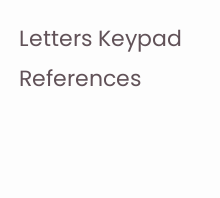Letters Keypad References